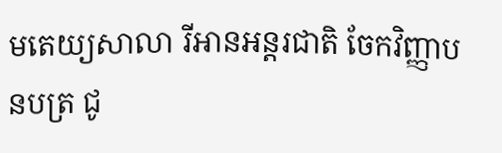មតេយ្យសាលា រីអានអន្តរជាតិ ចែកវិញ្ញាបនបត្រ ជូ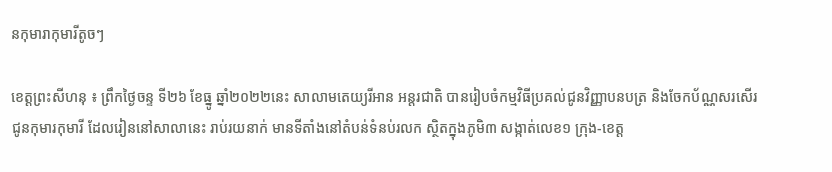នកុមារាកុមារីតូចៗ

ខេត្តព្រះសីហនុ ៖ ព្រឹកថ្ងៃចន្ទ ទី២៦ ខែធ្នូ ឆ្នាំ២០២២នេះ សាលាមតេយ្យរីអាន អន្តរជាតិ បានរៀបចំកម្មវិធីប្រគល់ជូនវិញ្ញាបនបត្រ និងចែកប័ណ្ណសរសើរ ជូនកុមារកុមារី ដែលរៀននៅសាលានេះ រាប់រយនាក់ មានទីតាំងនៅតំបន់ទំនប់រលក ស្ថិតក្នុងភូមិ៣ សង្កាត់លេខ១ ក្រុង-ខេត្ត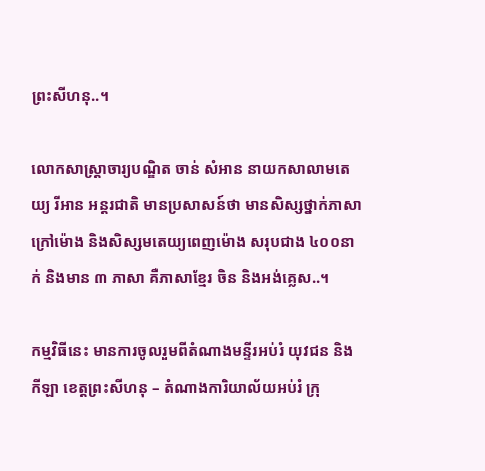ព្រះសីហនុ..។

លោកសាស្ត្រាចារ្យបណ្ឌិត ចាន់ សំអាន នាយកសាលាមតេយ្យ រីអាន អន្តរជាតិ មានប្រសាសន៍ថា មានសិស្សថ្នាក់ភាសាក្រៅម៉ោង និងសិស្សមតេយ្យពេញម៉ោង សរុបជាង ៤០០នាក់ និងមាន ៣ ភាសា គឺភាសាខ្មែរ ចិន និងអង់គ្លេស..។

កម្មវិធីនេះ មានការចូលរួមពីតំណាងមន្ទីរអប់រំ យុវជន និងកីឡា ខេត្តព្រះសីហនុ – តំណាងការិយាល័យអប់រំ ក្រុ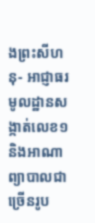ងព្រះសីហនុ- អាជ្ញាធរមូលដ្ឋានសង្កាត់លេខ១ និងអាណាព្យាបាលជាច្រើនរូប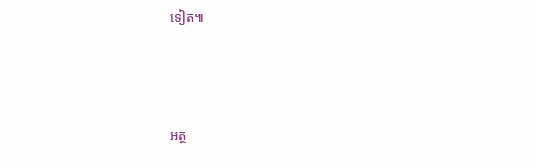ទៀត៕



អត្ថ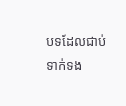បទដែលជាប់ទាក់ទង